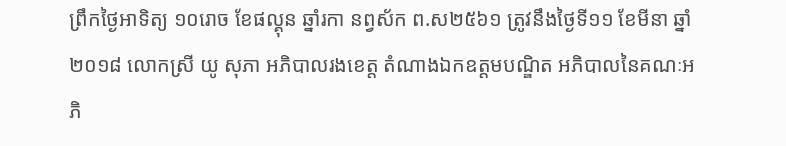ព្រឹកថ្ងៃអាទិត្យ ១០រោច ខែផល្គុន ឆ្នាំរកា នព្វស័ក ព.ស២៥៦១ ត្រូវនឹងថ្ងៃទី១១ ខែមីនា ឆ្នាំ២០១៨ លោកស្រី យូ សុភា អភិបាលរងខេត្ត តំណាងឯកឧត្តមបណ្ឌិត អភិបាលនៃគណៈអភិ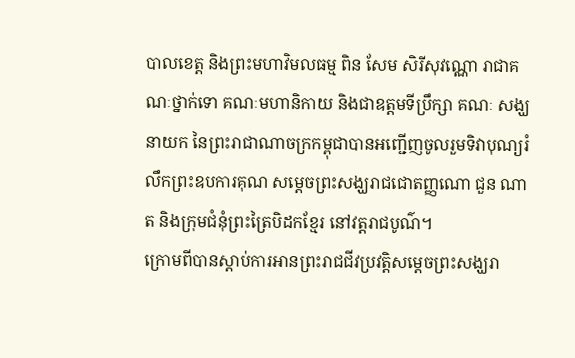បាលខេត្ត និងព្រះមហាវិមលធម្ម ពិន សែម សិរីសុវណ្ណោ រាជាគណៈថ្នាក់ទោ គណៈមហានិកាយ និងជាឧត្តមទីប្រឹក្សា គណៈ សង្ឃ នាយក នៃព្រះរាជាណាចក្រកម្ពុជាបានអញ្ជើញចូលរួមទិវាបុណ្យរំលឹកព្រះឧបការគុណ សម្តេចព្រះសង្ឃរាជជោតញ្ញណោ ជួន ណាត និងក្រុមជំនុំព្រះត្រៃបិដកខ្មែរ នៅវត្តរាជបូណ៌។
ក្រោមពីបានស្តាប់ការអានព្រះរាជជីវប្រវត្តិសម្តេចព្រះសង្ឃរា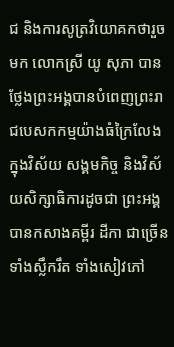ជ និងការសូត្រវិយោគកថារួចមក លោកស្រី យូ សុភា បានថ្លែងព្រះអង្គបានបំពេញព្រះរាជបេសកកម្មយ៉ាងធំក្រៃលែង ក្នុងវិស័យ សង្គមកិច្ច និងវិស័យសិក្សាធិការដូចជា ព្រះអង្គបានកសាងគម្ពីរ ដីកា ជាច្រើនទាំងស្លឹករឹត ទាំងសៀវភៅ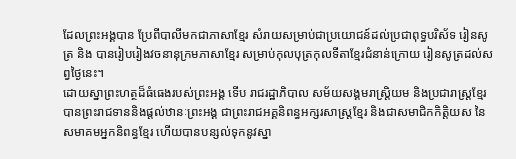ដែលព្រះអង្គបាន ប្រែពីបាលីមកជាភាសាខ្មែរ សំរាយសម្រាប់ជាប្រយោជន៍ដល់ប្រជាពុទ្ធបរិស័ទ រៀនសូត្រ និង បានរៀបរៀងវចនានុក្រមភាសាខ្មែរ សម្រាប់កុលបុត្រកុលទីតាខ្មែរជំនាន់ក្រោយ រៀនសូត្រដល់សព្វថ្ងៃនេះ។
ដោយស្នាព្រះហត្ថដ៏ធំធេងរបស់ព្រះអង្គ ទើប រាជរដ្ឋាភិបាល សម័យសង្គមរាស្រ្តិយម និងប្រជារាស្រ្តខ្មែរ បានព្រះរាជទាននិងផ្តល់ឋានៈព្រះអង្គ ជាព្រះរាជអគ្គនិពន្ធអក្សរសាស្រ្តខ្មែរ និងជាសមាជិកកិត្តិយស នៃសមាគមអ្នកនិពន្ធខ្មែរ ហើយបានបន្សល់ទុកនូវស្នា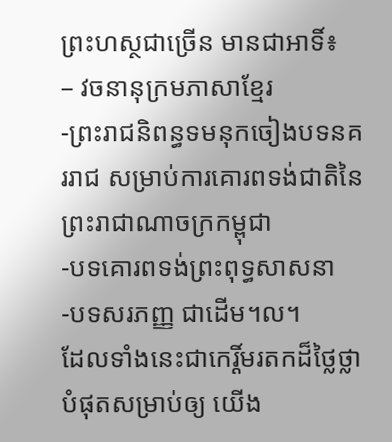ព្រះហស្ថជាច្រើន មានជាអាទិ៍៖
– វចនានុក្រមភាសាខ្មែរ
-ព្រះរាជនិពន្ធទមនុកចៀងបទនគររាជ សម្រាប់ការគោរពទង់ជាតិនៃព្រះរាជាណាចក្រកម្ពុជា
-បទគោរពទង់ព្រះពុទ្ធសាសនា
-បទសរភញ្ញ ជាដើម។ល។
ដែលទាំងនេះជាកេរ្តិ៍មរតកដ៏ថ្លៃថ្លា បំផុតសម្រាប់ឲ្យ យើង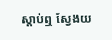ស្តាប់ឮ ស្វែងយ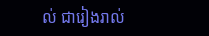ល់ ជារៀងរាល់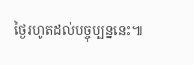ថ្ងៃរហូតដល់បច្ចុប្បន្ននេះ៕